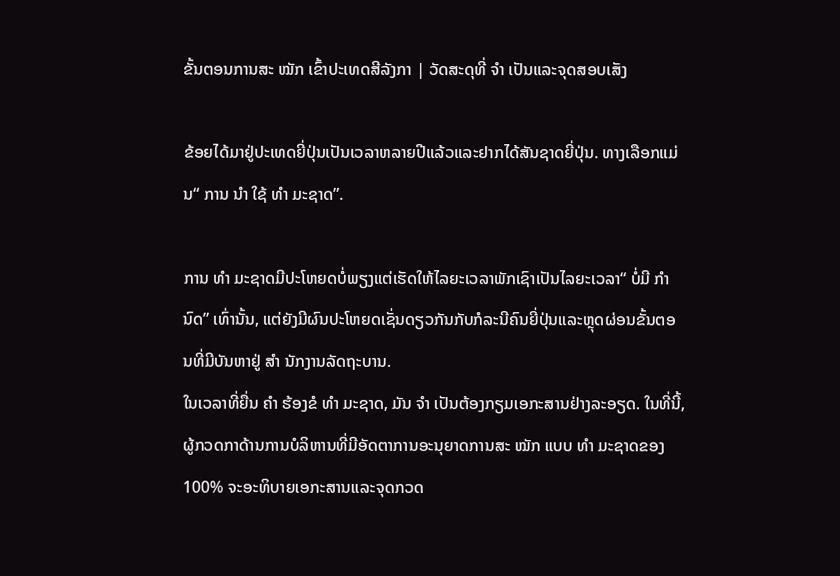ຂັ້ນຕອນການສະ ໝັກ ເຂົ້າປະເທດສີລັງກາ | ວັດສະດຸທີ່ ຈຳ ເປັນແລະຈຸດສອບເສັງ

ຂ້ອຍໄດ້ມາຢູ່ປະເທດຍີ່ປຸ່ນເປັນເວລາຫລາຍປີແລ້ວແລະຢາກໄດ້ສັນຊາດຍີ່ປຸ່ນ. ທາງເລືອກແມ່ນ“ ການ ນຳ ໃຊ້ ທຳ ມະຊາດ”.

ການ ທຳ ມະຊາດມີປະໂຫຍດບໍ່ພຽງແຕ່ເຮັດໃຫ້ໄລຍະເວລາພັກເຊົາເປັນໄລຍະເວລາ“ ບໍ່ມີ ກຳ ນົດ” ເທົ່ານັ້ນ, ແຕ່ຍັງມີຜົນປະໂຫຍດເຊັ່ນດຽວກັນກັບກໍລະນີຄົນຍີ່ປຸ່ນແລະຫຼຸດຜ່ອນຂັ້ນຕອນທີ່ມີບັນຫາຢູ່ ສຳ ນັກງານລັດຖະບານ.
ໃນເວລາທີ່ຍື່ນ ຄຳ ຮ້ອງຂໍ ທຳ ມະຊາດ, ມັນ ຈຳ ເປັນຕ້ອງກຽມເອກະສານຢ່າງລະອຽດ. ໃນທີ່ນີ້, ຜູ້ກວດກາດ້ານການບໍລິຫານທີ່ມີອັດຕາການອະນຸຍາດການສະ ໝັກ ແບບ ທຳ ມະຊາດຂອງ 100% ຈະອະທິບາຍເອກະສານແລະຈຸດກວດ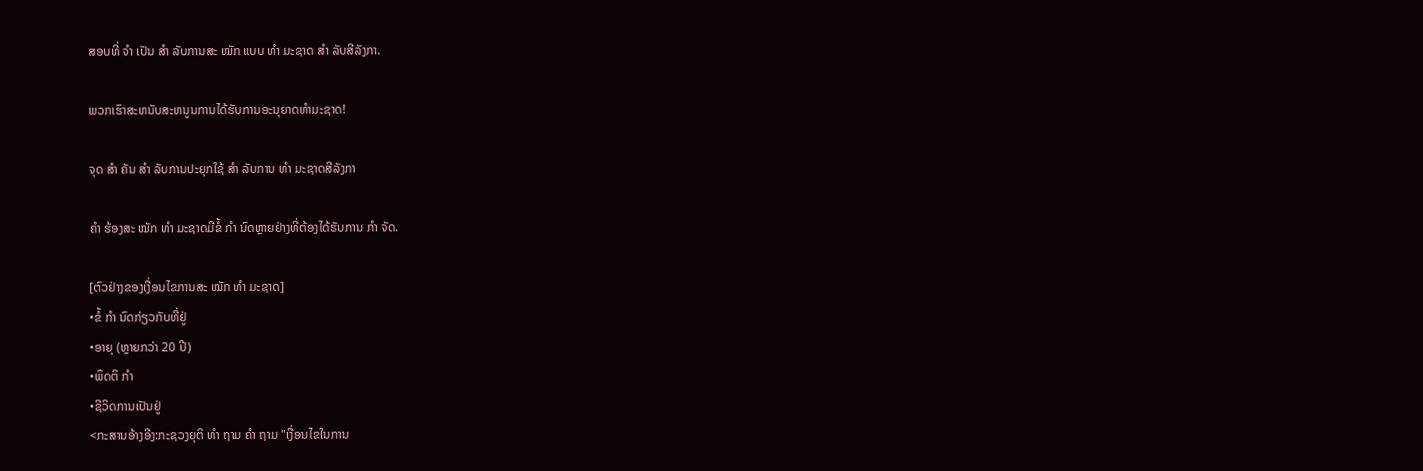ສອບທີ່ ຈຳ ເປັນ ສຳ ລັບການສະ ໝັກ ແບບ ທຳ ມະຊາດ ສຳ ລັບສີລັງກາ.

ພວກເຮົາສະຫນັບສະຫນູນການໄດ້ຮັບການອະນຸຍາດທໍາມະຊາດ!

ຈຸດ ສຳ ຄັນ ສຳ ລັບການປະຍຸກໃຊ້ ສຳ ລັບການ ທຳ ມະຊາດສີລັງກາ

ຄຳ ຮ້ອງສະ ໝັກ ທຳ ມະຊາດມີຂໍ້ ກຳ ນົດຫຼາຍຢ່າງທີ່ຕ້ອງໄດ້ຮັບການ ກຳ ຈັດ.

[ຕົວຢ່າງຂອງເງື່ອນໄຂການສະ ໝັກ ທຳ ມະຊາດ]
•ຂໍ້ ກຳ ນົດກ່ຽວກັບທີ່ຢູ່
•ອາຍຸ (ຫຼາຍກວ່າ 20 ປີ)
•ພຶດຕິ ກຳ
•ຊີວິດການເປັນຢູ່
<ກະສານອ້າງອີງ:ກະຊວງຍຸຕິ ທຳ ຖາມ ຄຳ ຖາມ "ເງື່ອນໄຂໃນການ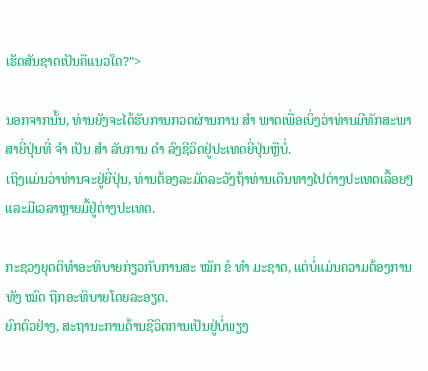ເຮັດສັນຊາດເປັນຄືແນວໃດ?">

ນອກຈາກນັ້ນ, ທ່ານຍັງຈະໄດ້ຮັບການກວດຜ່ານການ ສຳ ພາດເພື່ອເບິ່ງວ່າທ່ານມີທັກສະພາສາຍີ່ປຸ່ນທີ່ ຈຳ ເປັນ ສຳ ລັບການ ດຳ ລົງຊີວິດຢູ່ປະເທດຍີ່ປຸ່ນຫຼືບໍ່.
ເຖິງແມ່ນວ່າທ່ານຈະຢູ່ຍີ່ປຸ່ນ, ທ່ານຕ້ອງລະມັດລະວັງຖ້າທ່ານເດີນທາງໄປຕ່າງປະເທດເລື້ອຍໆແລະມີເວລາຫຼາຍມື້ຢູ່ຕ່າງປະເທດ.

ກະຊວງຍຸດຕິທໍາອະທິບາຍກ່ຽວກັບການສະ ໝັກ ຂໍ ທຳ ມະຊາດ, ແຕ່ບໍ່ແມ່ນຄວາມຕ້ອງການທັງ ໝົດ ຖືກອະທິບາຍໂດຍລະອຽດ.
ຍົກຕົວຢ່າງ, ສະຖານະການດ້ານຊີວິດການເປັນຢູ່ບໍ່ພຽງ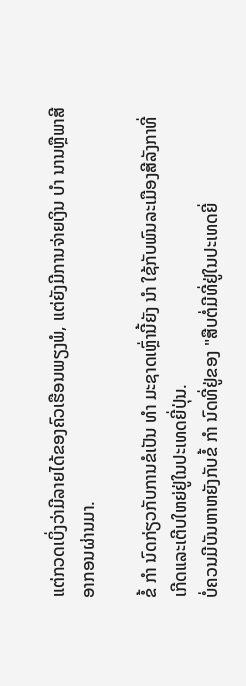ແຕ່ກວດເບິ່ງວ່າມີລາຍໄດ້ຂອງຄົວເຮືອນພຽງພໍ, ແຕ່ຍັງມີການຈ່າຍເງິນ ບຳ ນານຫຼືພາສີອາກອນຜ່ານມາ.

ຂໍ້ ກຳ ນົດກ່ຽວກັບການຂໍເປັນ ທຳ ມະຊາດເຫຼົ່ານີ້ຍັງ ນຳ ໃຊ້ກັບພົນລະເມືອງສີລັງກາທີ່ເກີດແລະເຕີບໃຫຍ່ຢູ່ໃນປະເທດຍີ່ປຸ່ນ.
ບໍ່ຄວນມີບັນຫາຫຍັງກັບຂໍ້ ກຳ ນົດທີ່ຢູ່ຂອງ "ສືບຕໍ່ມີທີ່ຢູ່ໃນປະເທດຍີ່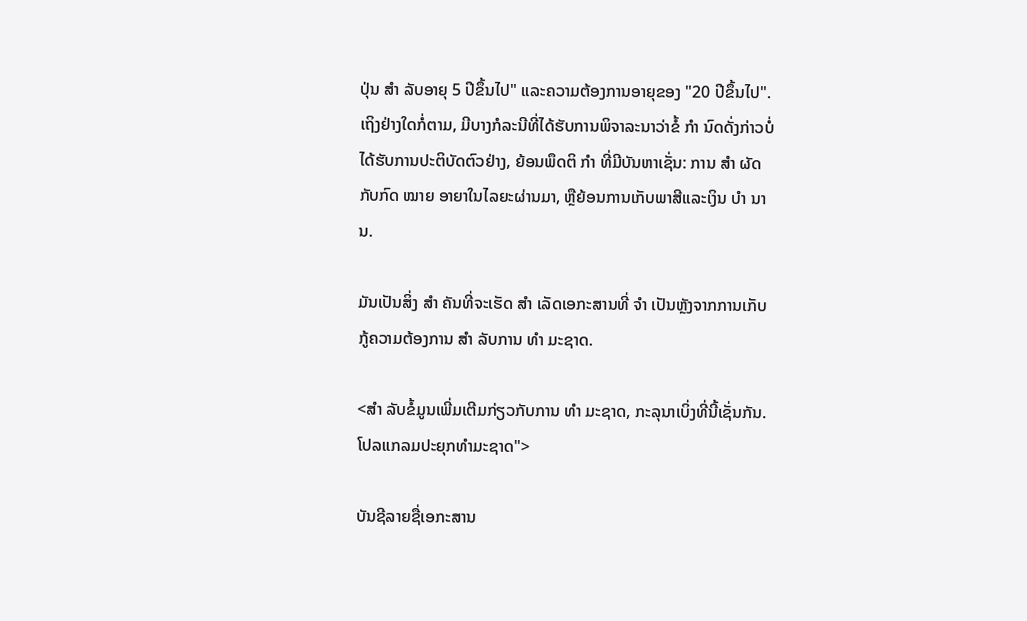ປຸ່ນ ສຳ ລັບອາຍຸ 5 ປີຂຶ້ນໄປ" ແລະຄວາມຕ້ອງການອາຍຸຂອງ "20 ປີຂຶ້ນໄປ".
ເຖິງຢ່າງໃດກໍ່ຕາມ, ມີບາງກໍລະນີທີ່ໄດ້ຮັບການພິຈາລະນາວ່າຂໍ້ ກຳ ນົດດັ່ງກ່າວບໍ່ໄດ້ຮັບການປະຕິບັດຕົວຢ່າງ, ຍ້ອນພຶດຕິ ກຳ ທີ່ມີບັນຫາເຊັ່ນ: ການ ສຳ ຜັດກັບກົດ ໝາຍ ອາຍາໃນໄລຍະຜ່ານມາ, ຫຼືຍ້ອນການເກັບພາສີແລະເງິນ ບຳ ນານ.

ມັນເປັນສິ່ງ ສຳ ຄັນທີ່ຈະເຮັດ ສຳ ເລັດເອກະສານທີ່ ຈຳ ເປັນຫຼັງຈາກການເກັບກູ້ຄວາມຕ້ອງການ ສຳ ລັບການ ທຳ ມະຊາດ.

<ສຳ ລັບຂໍ້ມູນເພີ່ມເຕີມກ່ຽວກັບການ ທຳ ມະຊາດ, ກະລຸນາເບິ່ງທີ່ນີ້ເຊັ່ນກັນ.ໂປລແກລມປະຍຸກທໍາມະຊາດ">

ບັນຊີລາຍຊື່ເອກະສານ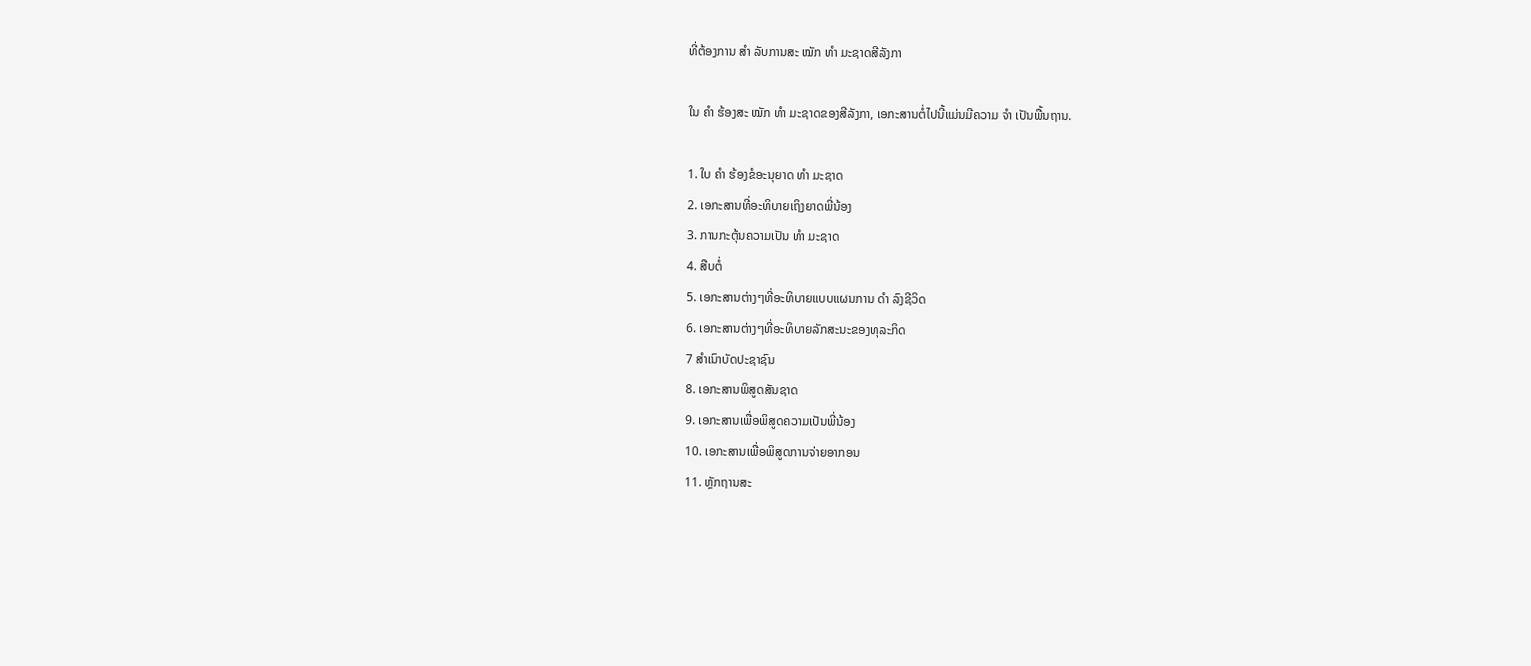ທີ່ຕ້ອງການ ສຳ ລັບການສະ ໝັກ ທຳ ມະຊາດສີລັງກາ

ໃນ ຄຳ ຮ້ອງສະ ໝັກ ທຳ ມະຊາດຂອງສີລັງກາ, ເອກະສານຕໍ່ໄປນີ້ແມ່ນມີຄວາມ ຈຳ ເປັນພື້ນຖານ.

1. ໃບ ຄຳ ຮ້ອງຂໍອະນຸຍາດ ທຳ ມະຊາດ
2. ເອກະສານທີ່ອະທິບາຍເຖິງຍາດພີ່ນ້ອງ
3. ການກະຕຸ້ນຄວາມເປັນ ທຳ ມະຊາດ
4. ສືບຕໍ່
5. ເອກະສານຕ່າງໆທີ່ອະທິບາຍແບບແຜນການ ດຳ ລົງຊີວິດ
6. ເອກະສານຕ່າງໆທີ່ອະທິບາຍລັກສະນະຂອງທຸລະກິດ
7 ສໍາເນົາບັດປະຊາຊົນ
8. ເອກະສານພິສູດສັນຊາດ
9. ເອກະສານເພື່ອພິສູດຄວາມເປັນພີ່ນ້ອງ
10. ເອກະສານເພື່ອພິສູດການຈ່າຍອາກອນ
11. ຫຼັກຖານສະ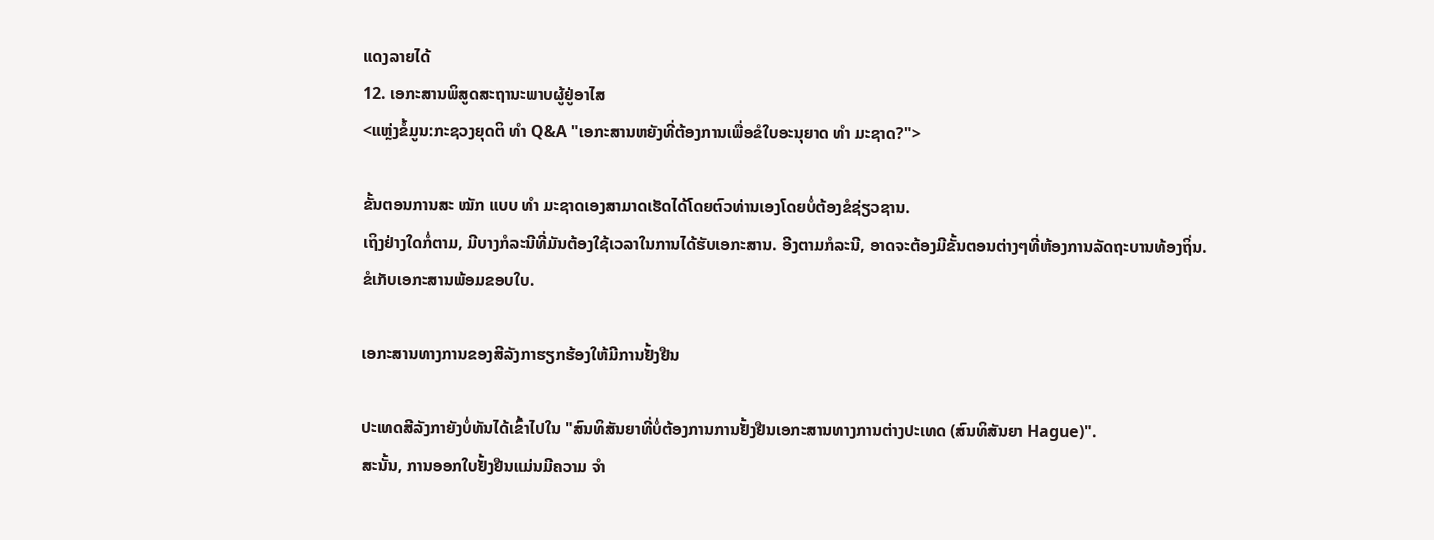ແດງລາຍໄດ້
12. ເອກະສານພິສູດສະຖານະພາບຜູ້ຢູ່ອາໄສ
<ແຫຼ່ງຂໍ້ມູນ:ກະຊວງຍຸດຕິ ທຳ Q&A "ເອກະສານຫຍັງທີ່ຕ້ອງການເພື່ອຂໍໃບອະນຸຍາດ ທຳ ມະຊາດ?">

ຂັ້ນຕອນການສະ ໝັກ ແບບ ທຳ ມະຊາດເອງສາມາດເຮັດໄດ້ໂດຍຕົວທ່ານເອງໂດຍບໍ່ຕ້ອງຂໍຊ່ຽວຊານ.
ເຖິງຢ່າງໃດກໍ່ຕາມ, ມີບາງກໍລະນີທີ່ມັນຕ້ອງໃຊ້ເວລາໃນການໄດ້ຮັບເອກະສານ. ອີງຕາມກໍລະນີ, ອາດຈະຕ້ອງມີຂັ້ນຕອນຕ່າງໆທີ່ຫ້ອງການລັດຖະບານທ້ອງຖິ່ນ.
ຂໍເກັບເອກະສານພ້ອມຂອບໃບ.

ເອກະສານທາງການຂອງສີລັງກາຮຽກຮ້ອງໃຫ້ມີການຢັ້ງຢືນ

ປະເທດສີລັງກາຍັງບໍ່ທັນໄດ້ເຂົ້າໄປໃນ "ສົນທິສັນຍາທີ່ບໍ່ຕ້ອງການການຢັ້ງຢືນເອກະສານທາງການຕ່າງປະເທດ (ສົນທິສັນຍາ Hague)".
ສະນັ້ນ, ການອອກໃບຢັ້ງຢືນແມ່ນມີຄວາມ ຈຳ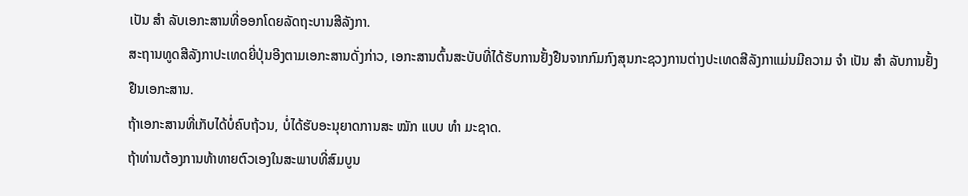ເປັນ ສຳ ລັບເອກະສານທີ່ອອກໂດຍລັດຖະບານສີລັງກາ.
ສະຖານທູດສີລັງກາປະເທດຍີ່ປຸ່ນອີງຕາມເອກະສານດັ່ງກ່າວ, ເອກະສານຕົ້ນສະບັບທີ່ໄດ້ຮັບການຢັ້ງຢືນຈາກກົມກົງສຸນກະຊວງການຕ່າງປະເທດສີລັງກາແມ່ນມີຄວາມ ຈຳ ເປັນ ສຳ ລັບການຢັ້ງຢືນເອກະສານ.
ຖ້າເອກະສານທີ່ເກັບໄດ້ບໍ່ຄົບຖ້ວນ, ບໍ່ໄດ້ຮັບອະນຸຍາດການສະ ໝັກ ແບບ ທຳ ມະຊາດ.
ຖ້າທ່ານຕ້ອງການທ້າທາຍຕົວເອງໃນສະພາບທີ່ສົມບູນ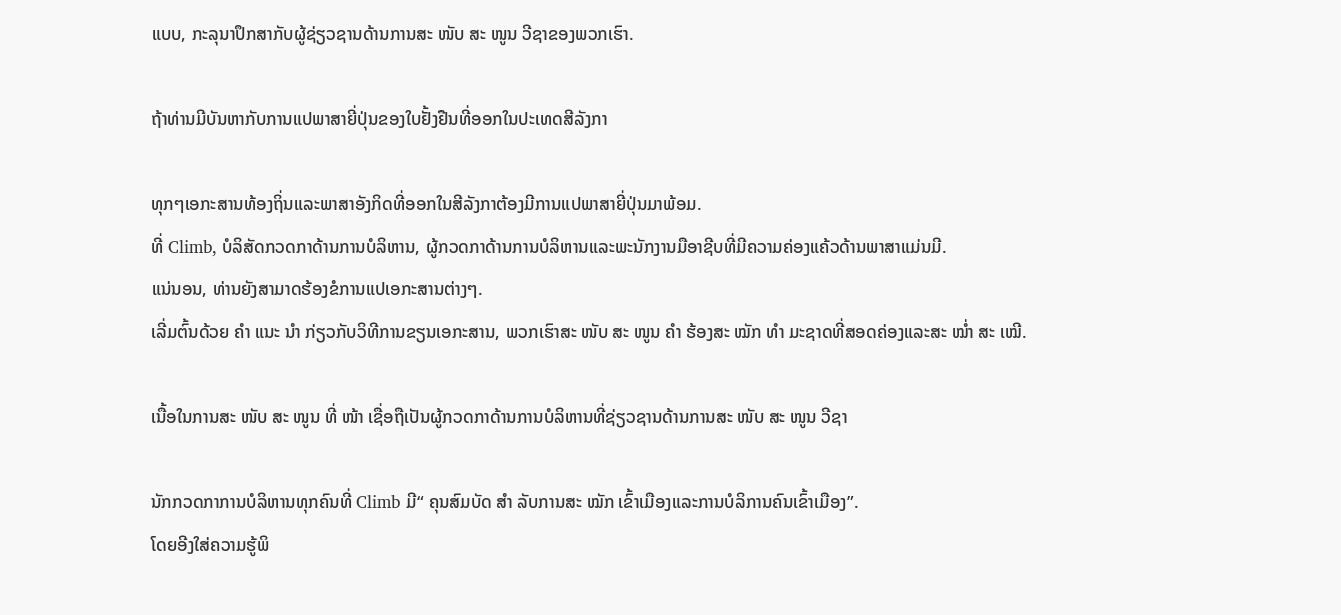ແບບ, ກະລຸນາປຶກສາກັບຜູ້ຊ່ຽວຊານດ້ານການສະ ໜັບ ສະ ໜູນ ວີຊາຂອງພວກເຮົາ.

ຖ້າທ່ານມີບັນຫາກັບການແປພາສາຍີ່ປຸ່ນຂອງໃບຢັ້ງຢືນທີ່ອອກໃນປະເທດສີລັງກາ

ທຸກໆເອກະສານທ້ອງຖິ່ນແລະພາສາອັງກິດທີ່ອອກໃນສີລັງກາຕ້ອງມີການແປພາສາຍີ່ປຸ່ນມາພ້ອມ.
ທີ່ Climb, ບໍລິສັດກວດກາດ້ານການບໍລິຫານ, ຜູ້ກວດກາດ້ານການບໍລິຫານແລະພະນັກງານມືອາຊີບທີ່ມີຄວາມຄ່ອງແຄ້ວດ້ານພາສາແມ່ນມີ.
ແນ່ນອນ, ທ່ານຍັງສາມາດຮ້ອງຂໍການແປເອກະສານຕ່າງໆ.
ເລີ່ມຕົ້ນດ້ວຍ ຄຳ ແນະ ນຳ ກ່ຽວກັບວິທີການຂຽນເອກະສານ, ພວກເຮົາສະ ໜັບ ສະ ໜູນ ຄຳ ຮ້ອງສະ ໝັກ ທຳ ມະຊາດທີ່ສອດຄ່ອງແລະສະ ໝໍ່າ ສະ ເໝີ.

ເນື້ອໃນການສະ ໜັບ ສະ ໜູນ ທີ່ ໜ້າ ເຊື່ອຖືເປັນຜູ້ກວດກາດ້ານການບໍລິຫານທີ່ຊ່ຽວຊານດ້ານການສະ ໜັບ ສະ ໜູນ ວີຊາ

ນັກກວດກາການບໍລິຫານທຸກຄົນທີ່ Climb ມີ“ ຄຸນສົມບັດ ສຳ ລັບການສະ ໝັກ ເຂົ້າເມືອງແລະການບໍລິການຄົນເຂົ້າເມືອງ”.
ໂດຍອີງໃສ່ຄວາມຮູ້ພິ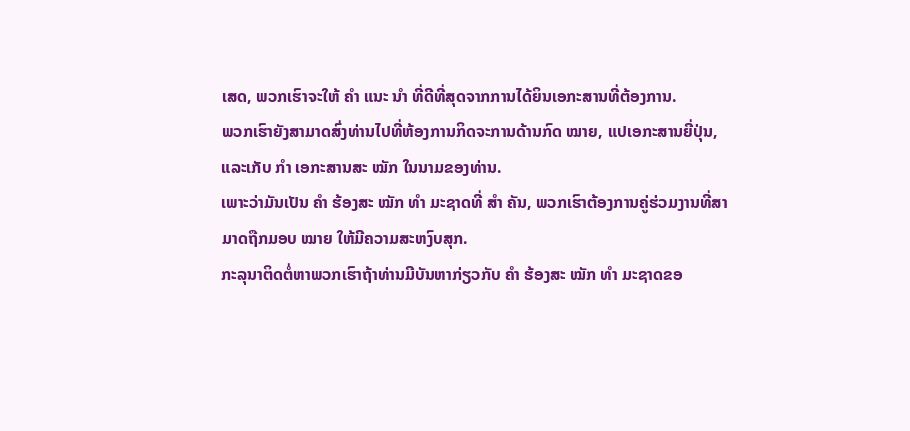ເສດ, ພວກເຮົາຈະໃຫ້ ຄຳ ແນະ ນຳ ທີ່ດີທີ່ສຸດຈາກການໄດ້ຍິນເອກະສານທີ່ຕ້ອງການ.
ພວກເຮົາຍັງສາມາດສົ່ງທ່ານໄປທີ່ຫ້ອງການກິດຈະການດ້ານກົດ ໝາຍ, ແປເອກະສານຍີ່ປຸ່ນ, ແລະເກັບ ກຳ ເອກະສານສະ ໝັກ ໃນນາມຂອງທ່ານ.
ເພາະວ່າມັນເປັນ ຄຳ ຮ້ອງສະ ໝັກ ທຳ ມະຊາດທີ່ ສຳ ຄັນ, ພວກເຮົາຕ້ອງການຄູ່ຮ່ວມງານທີ່ສາມາດຖືກມອບ ໝາຍ ໃຫ້ມີຄວາມສະຫງົບສຸກ.
ກະລຸນາຕິດຕໍ່ຫາພວກເຮົາຖ້າທ່ານມີບັນຫາກ່ຽວກັບ ຄຳ ຮ້ອງສະ ໝັກ ທຳ ມະຊາດຂອ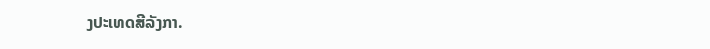ງປະເທດສີລັງກາ.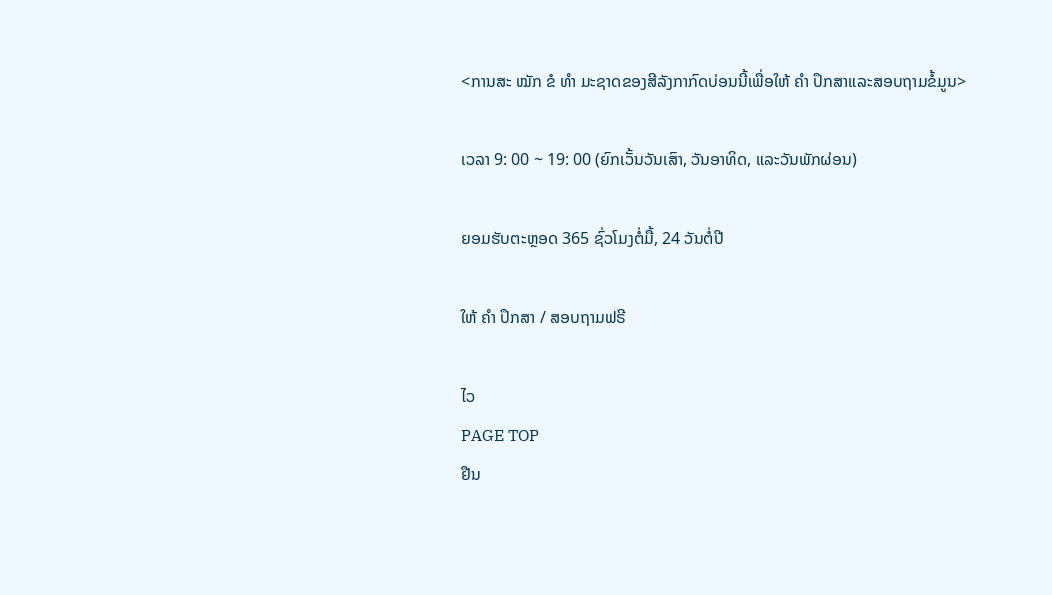<ການສະ ໝັກ ຂໍ ທຳ ມະຊາດຂອງສີລັງກາກົດບ່ອນນີ້ເພື່ອໃຫ້ ຄຳ ປຶກສາແລະສອບຖາມຂໍ້ມູນ>

ເວລາ 9: 00 ~ 19: 00 (ຍົກເວັ້ນວັນເສົາ, ວັນອາທິດ, ແລະວັນພັກຜ່ອນ)

ຍອມຮັບຕະຫຼອດ 365 ຊົ່ວໂມງຕໍ່ມື້, 24 ວັນຕໍ່ປີ

ໃຫ້ ຄຳ ປຶກສາ / ສອບຖາມຟຣີ

ໄວ
PAGE TOP
ຢືນ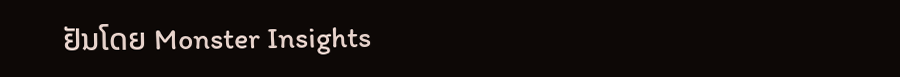ຢັນໂດຍ Monster Insights